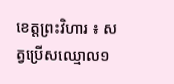ខេត្តព្រះវិហារ ៖ សត្វប្រើសឈ្មោល១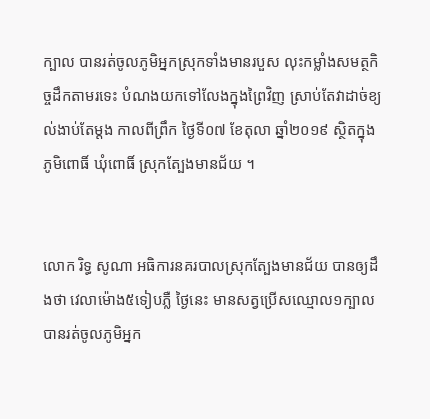ក្បាល បានរត់ចូលភូមិអ្នកស្រុកទាំងមានរបួស លុះកម្លាំងសមត្ថកិច្ចដឹកតាមរទេះ បំណងយកទៅលែងក្នុងព្រៃវិញ ស្រាប់តែវាដាច់ខ្យល់ងាប់តែម្តង កាលពីព្រឹក ថ្ងៃទី០៧ ខែតុលា ឆ្នាំ២០១៩ ស្ថិតក្នុងភូមិពោធិ៍ ឃុំពោធិ៍ ស្រុកត្បែងមានជ័យ ។


លោក រិទ្ធ សូណា អធិការនគរបាលស្រុកត្បែងមានជ័យ បានឲ្យដឹងថា វេលាម៉ោង៥ទៀបភ្លឺ ថ្ងៃនេះ មានសត្វប្រើសឈ្មោល១ក្បាល បានរត់ចូលភូមិអ្នក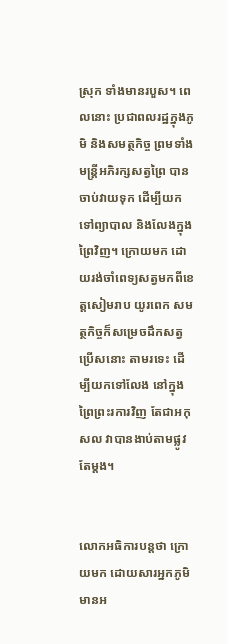ស្រុក ទាំងមានរបួស។ ពេលនោះ ប្រជាពលរដ្ឋក្នុងភូមិ និងសមត្ថកិច្ច ព្រមទាំងមន្ត្រីអភិរក្សសត្វព្រៃ បានចាប់វាយទុក ដើម្បីយកទៅព្យាបាល និងលែងក្នុងព្រៃវិញ។ ក្រោយមក ដោយរង់ចាំពេទ្យសត្វមកពីខេត្តសៀមរាប យូរពេក សមត្ថកិច្ចក៏សម្រេចដឹកសត្វប្រើសនោះ តាមរទេះ ដើម្បីយកទៅលែង នៅក្នុងព្រៃព្រះរការវិញ តែជាអកុសល វាបានងាប់តាមផ្លូវតែម្តង។


លោកអធិការបន្តថា ក្រោយមក ដោយសារអ្នកភូមិមានអ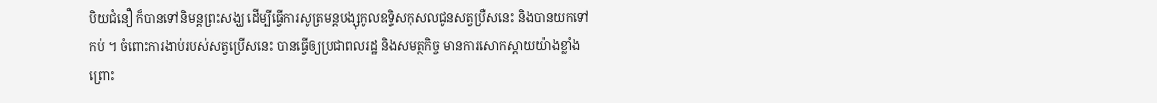បិយជំនឿ ក៏បានទៅនិមន្តព្រះសង្ឃ ដើម្បីធ្វើការសូត្រមន្តបង្សុកូលឧទ្ទិសកុសលជូនសត្វប្រឺសនេះ និងបានយកទៅកប់ ។ ចំពោះការងាប់របស់សត្វប្រើសនេះ បានធ្វើឲ្យប្រជាពលរដ្ឋ និងសមត្ថកិច្ច មានការសោកស្តាយយ៉ាងខ្លាំង ព្រោះ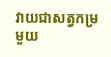វាយជាសត្វកម្រមួយ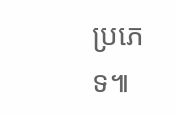ប្រភេទ៕